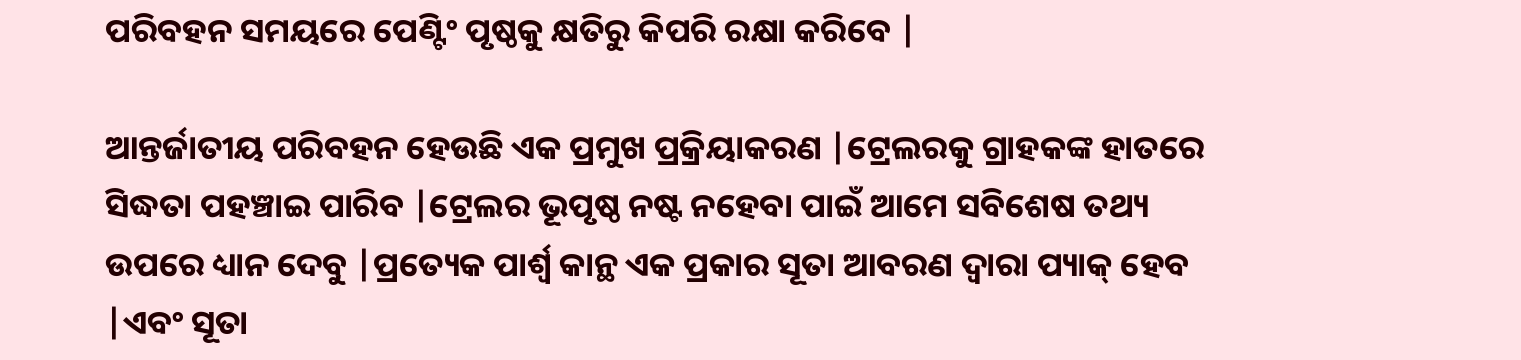ପରିବହନ ସମୟରେ ପେଣ୍ଟିଂ ପୃଷ୍ଠକୁ କ୍ଷତିରୁ କିପରି ରକ୍ଷା କରିବେ |

ଆନ୍ତର୍ଜାତୀୟ ପରିବହନ ହେଉଛି ଏକ ପ୍ରମୁଖ ପ୍ରକ୍ରିୟାକରଣ |ଟ୍ରେଲରକୁ ଗ୍ରାହକଙ୍କ ହାତରେ ସିଦ୍ଧତା ପହଞ୍ଚାଇ ପାରିବ |ଟ୍ରେଲର ଭୂପୃଷ୍ଠ ନଷ୍ଟ ନହେବା ପାଇଁ ଆମେ ସବିଶେଷ ତଥ୍ୟ ଉପରେ ଧ୍ୟାନ ଦେବୁ |ପ୍ରତ୍ୟେକ ପାର୍ଶ୍ୱ କାନ୍ଥ ଏକ ପ୍ରକାର ସୂତା ଆବରଣ ଦ୍ୱାରା ପ୍ୟାକ୍ ହେବ |ଏବଂ ସୂତା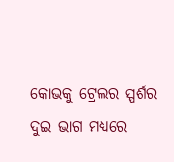କୋଭକୁ ଟ୍ରେଲର ସ୍ପର୍ଶର ଦୁଇ ଭାଗ ମଧ୍ୟରେ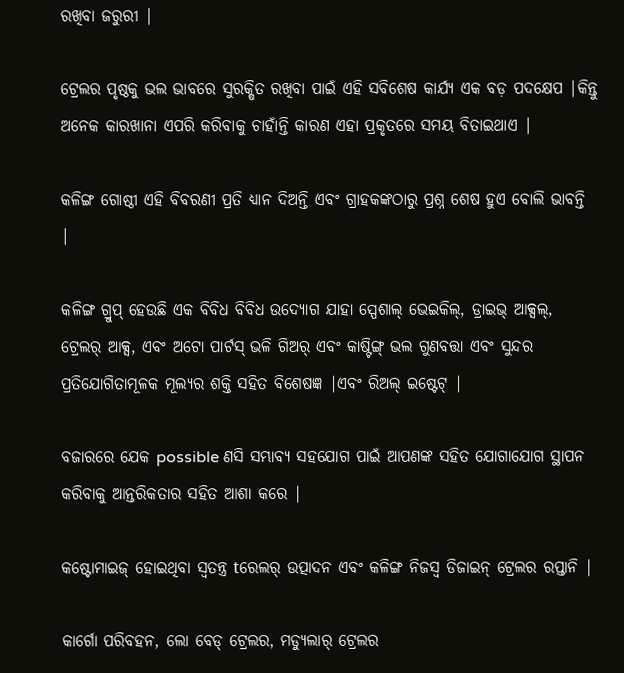ରଖିବା ଜରୁରୀ |

ଟ୍ରେଲର ପୃଷ୍ଠକୁ ଭଲ ଭାବରେ ସୁରକ୍ଷିତ ରଖିବା ପାଇଁ ଏହି ସବିଶେଷ କାର୍ଯ୍ୟ ଏକ ବଡ଼ ପଦକ୍ଷେପ |କିନ୍ତୁ ଅନେକ କାରଖାନା ଏପରି କରିବାକୁ ଚାହାଁନ୍ତି କାରଣ ଏହା ପ୍ରକୃତରେ ସମୟ ବିତାଇଥାଏ |

କଳିଙ୍ଗ ଗୋଷ୍ଠୀ ଏହି ବିବରଣୀ ପ୍ରତି ଧ୍ୟାନ ଦିଅନ୍ତି ଏବଂ ଗ୍ରାହକଙ୍କଠାରୁ ପ୍ରଶ୍ନ ଶେଷ ହୁଏ ବୋଲି ଭାବନ୍ତି |

କଳିଙ୍ଗ ଗ୍ରୁପ୍ ହେଉଛି ଏକ ବିବିଧ ବିବିଧ ଉଦ୍ୟୋଗ ଯାହା ସ୍ପେଶାଲ୍ ଭେଇକିଲ୍, ଡ୍ରାଇଭ୍ ଆକ୍ସଲ୍, ଟ୍ରେଲର୍ ଆକ୍ସ, ଏବଂ ଅଟୋ ପାର୍ଟସ୍ ଭଳି ଗିଅର୍ ଏବଂ କାଷ୍ଟିଙ୍ଗ୍ ଭଲ ଗୁଣବତ୍ତା ଏବଂ ସୁନ୍ଦର ପ୍ରତିଯୋଗିତାମୂଳକ ମୂଲ୍ୟର ଶକ୍ତି ସହିତ ବିଶେଷଜ୍ଞ |ଏବଂ ରିଅଲ୍ ଇଷ୍ଟେଟ୍ |

ବଜାରରେ ଯେକ possible ଣସି ସମ୍ଭାବ୍ୟ ସହଯୋଗ ପାଇଁ ଆପଣଙ୍କ ସହିତ ଯୋଗାଯୋଗ ସ୍ଥାପନ କରିବାକୁ ଆନ୍ତରିକତାର ସହିତ ଆଶା କରେ |

କଷ୍ଟୋମାଇଜ୍ ହୋଇଥିବା ସ୍ୱତନ୍ତ୍ର tରେଲର୍ ଉତ୍ପାଦନ ଏବଂ କଳିଙ୍ଗ ନିଜସ୍ୱ ଡିଜାଇନ୍ ଟ୍ରେଲର ରପ୍ତାନି |

କାର୍ଗୋ ପରିବହନ, ଲୋ ବେଡ୍ ଟ୍ରେଲର, ମଡ୍ୟୁଲାର୍ ଟ୍ରେଲର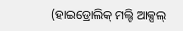(ହାଇଡ୍ରୋଲିକ୍ ମଲ୍ଟି ଆକ୍ସଲ୍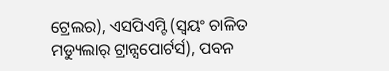ଟ୍ରେଲର), ଏସପିଏମ୍ଟି (ସ୍ୱୟଂ ଚାଳିତ ମଡ୍ୟୁଲାର୍ ଟ୍ରାନ୍ସପୋର୍ଟର୍ସ), ପବନ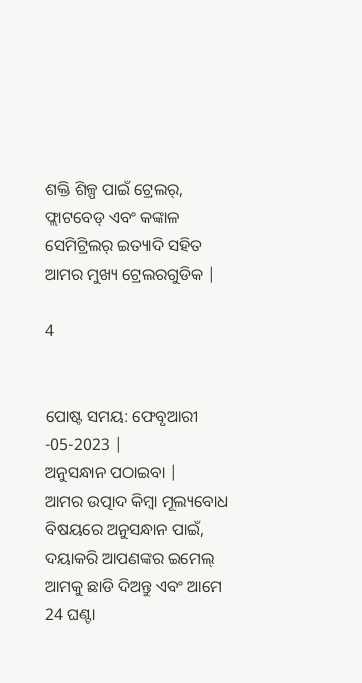ଶକ୍ତି ଶିଳ୍ପ ପାଇଁ ଟ୍ରେଲର୍, ଫ୍ଲାଟବେଡ୍ ଏବଂ କଙ୍କାଳ ସେମିଟ୍ରିଲର୍ ଇତ୍ୟାଦି ସହିତ ଆମର ମୁଖ୍ୟ ଟ୍ରେଲରଗୁଡିକ |

4


ପୋଷ୍ଟ ସମୟ: ଫେବୃଆରୀ -05-2023 |
ଅନୁସନ୍ଧାନ ପଠାଇବା |
ଆମର ଉତ୍ପାଦ କିମ୍ବା ମୂଲ୍ୟବୋଧ ବିଷୟରେ ଅନୁସନ୍ଧାନ ପାଇଁ, ଦୟାକରି ଆପଣଙ୍କର ଇମେଲ୍ ଆମକୁ ଛାଡି ଦିଅନ୍ତୁ ଏବଂ ଆମେ 24 ଘଣ୍ଟା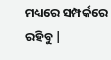ମଧ୍ୟରେ ସମ୍ପର୍କରେ ରହିବୁ |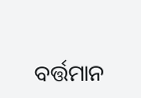ବର୍ତ୍ତମାନ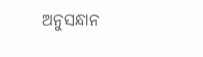ଅନୁସନ୍ଧାନ